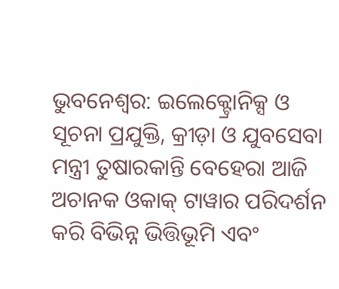ଭୁବନେଶ୍ବର: ଇଲେକ୍ଟ୍ରୋନିକ୍ସ ଓ ସୂଚନା ପ୍ରଯୁକ୍ତି, କ୍ରୀଡ଼ା ଓ ଯୁବସେବା ମନ୍ତ୍ରୀ ତୁଷାରକାନ୍ତି ବେହେରା ଆଜି ଅଚାନକ ଓକାକ୍ ଟାୱାର ପରିଦର୍ଶନ କରି ବିଭିନ୍ନ ଭିତ୍ତିଭୂମି ଏବଂ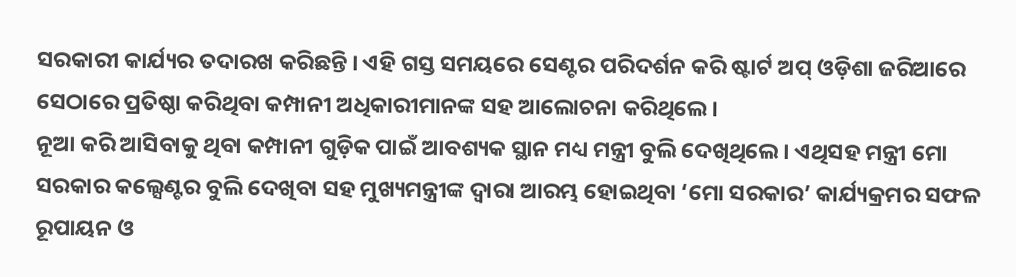ସରକାରୀ କାର୍ଯ୍ୟର ତଦାରଖ କରିଛନ୍ତି । ଏହି ଗସ୍ତ ସମୟରେ ସେଣ୍ଟର ପରିଦର୍ଶନ କରି ଷ୍ଟାର୍ଟ ଅପ୍ ଓଡ଼ିଶା ଜରିଆରେ ସେଠାରେ ପ୍ରତିଷ୍ଠା କରିଥିବା କମ୍ପାନୀ ଅଧିକାରୀମାନଙ୍କ ସହ ଆଲୋଚନା କରିଥିଲେ ।
ନୂଆ କରି ଆସିବାକୁ ଥିବା କମ୍ପାନୀ ଗୁଡ଼ିକ ପାଇଁ ଆବଶ୍ୟକ ସ୍ଥାନ ମଧ୍ୟ ମନ୍ତ୍ରୀ ବୁଲି ଦେଖିଥିଲେ । ଏଥିସହ ମନ୍ତ୍ରୀ ମୋ ସରକାର କଲ୍ସେଣ୍ଟର ବୁଲି ଦେଖିବା ସହ ମୁଖ୍ୟମନ୍ତ୍ରୀଙ୍କ ଦ୍ବାରା ଆରମ୍ଭ ହୋଇଥିବା ‘ମୋ ସରକାର’ କାର୍ଯ୍ୟକ୍ରମର ସଫଳ ରୂପାୟନ ଓ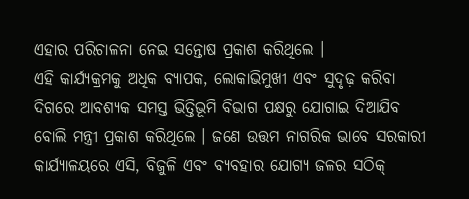ଏହାର ପରିଚାଳନା ନେଇ ସନ୍ତୋଷ ପ୍ରକାଶ କରିଥିଲେ ।
ଏହି କାର୍ଯ୍ୟକ୍ରମକୁ ଅଧିକ ବ୍ୟାପକ, ଲୋକାଭିମୁଖୀ ଏବଂ ସୁଦୃଢ଼ କରିବା ଦିଗରେ ଆବଶ୍ୟକ ସମସ୍ତ ଭିତ୍ତିଭୂମି ବିଭାଗ ପକ୍ଷରୁ ଯୋଗାଇ ଦିଆଯିବ ବୋଲି ମନ୍ତ୍ରୀ ପ୍ରକାଶ କରିଥିଲେ । ଜଣେ ଉତ୍ତମ ନାଗରିକ ଭାବେ ସରକାରୀ କାର୍ଯ୍ୟାଳୟରେ ଏସି, ବିଜୁଳି ଏବଂ ବ୍ୟବହାର ଯୋଗ୍ୟ ଜଳର ସଠିକ୍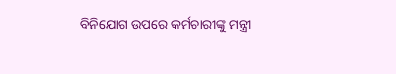ବିନିଯୋଗ ଉପରେ କର୍ମଚାରୀଙ୍କୁ ମନ୍ତ୍ରୀ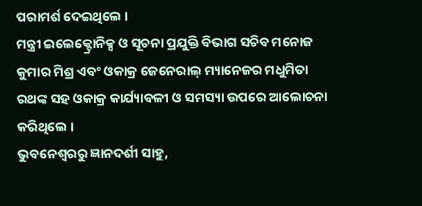ପରାମର୍ଶ ଦେଇଥିଲେ ।
ମନ୍ତ୍ରୀ ଇଲେକ୍ଟ୍ରୋନିକ୍ସ ଓ ସୂଚନା ପ୍ରଯୁକ୍ତି ବିଭାଗ ସଚିବ ମନୋଜ କୁମାର ମିଶ୍ର ଏବଂ ଓକାକ୍ର ଜେନେରାଲ୍ ମ୍ୟାନେଜର ମଧୁମିତା ରଥଙ୍କ ସହ ଓକାକ୍ର କାର୍ଯ୍ୟାବଳୀ ଓ ସମସ୍ୟା ଉପରେ ଆଲୋଚନା କରିଥିଲେ ।
ଭୁବନେଶ୍ବରରୁ ଜ୍ଞାନଦର୍ଶୀ ସାହୁ,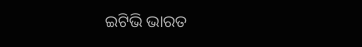ଇଟିଭି ଭାରତ